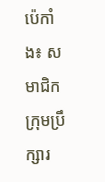ប៉េកាំង៖ សមាជិកក្រុមប្រឹក្សារ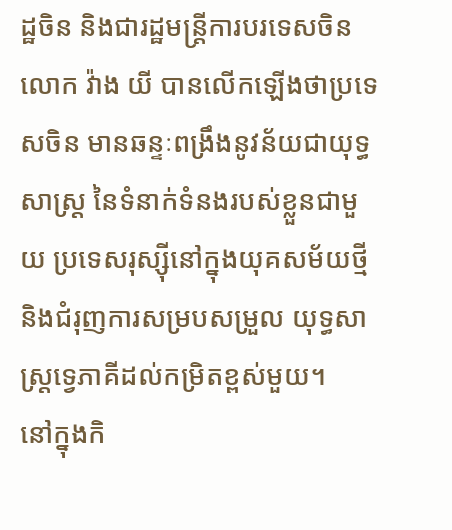ដ្ឋចិន និងជារដ្ឋមន្ត្រីការបរទេសចិនលោក វ៉ាង យី បានលើកឡើងថាប្រទេសចិន មានឆន្ទៈពង្រឹងនូវន័យជាយុទ្ធសាស្ត្រ នៃទំនាក់ទំនងរបស់ខ្លួនជាមួយ ប្រទេសរុស្ស៊ីនៅក្នុងយុគសម័យថ្មី និងជំរុញការសម្របសម្រួល យុទ្ធសាស្ត្រទ្វេភាគីដល់កម្រិតខ្ពស់មួយ។
នៅក្នុងកិ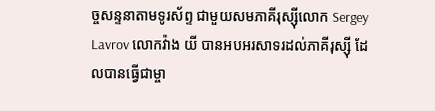ច្ចសន្ទនាតាមទូរស័ព្ទ ជាមួយសមភាគីរុស្ស៊ីលោក Sergey Lavrov លោកវ៉ាង យី បានអបអរសាទរដល់ភាគីរុស្ស៊ី ដែលបានធ្វើជាម្ចា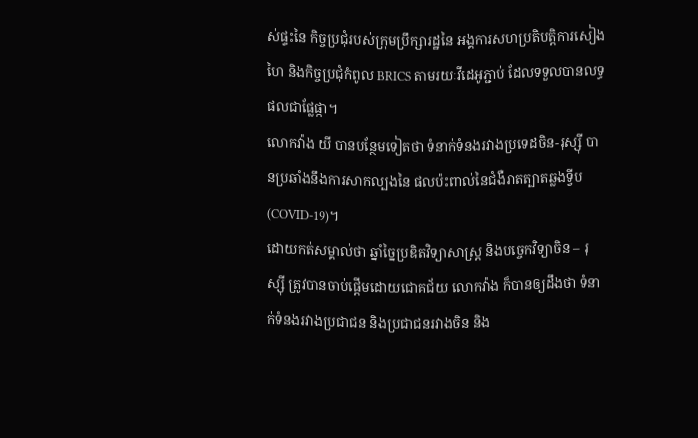ស់ផ្ទះនៃ កិច្ចប្រជុំរបស់ក្រុមប្រឹក្សារដ្ឋនៃ អង្គការសហប្រតិបត្តិការសៀងហៃ និងកិច្ចប្រជុំកំពូល BRICS តាមរយៈវីដេអូភ្ជាប់ ដែលទទួលបានលទ្ធផលជាផ្លែផ្កា។
លោកវ៉ាង យី បានបន្ថែមទៀតថា ទំនាក់ទំនងរវាងប្រទេដចិន-រុស្ស៊ី បានប្រឆាំងនឹងការសាកល្បងនៃ ផលប៉ះពាល់នៃជំងឺរាតត្បាតឆ្លងទ្វីប (COVID-19)។
ដោយកត់សម្គាល់ថា ឆ្នាំច្នៃប្រឌិតវិទ្យាសាស្ត្រ និងបច្ចេកវិទ្យាចិន – រុស្ស៊ី ត្រូវបានចាប់ផ្តើមដោយជោគជ័យ លោកវ៉ាង ក៏បានឲ្យដឹងថា ទំនាក់ទំនងរវាងប្រជាជន និងប្រជាជនរវាងចិន និង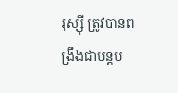រុស្ស៊ី ត្រូវបានពង្រឹងជាបន្តប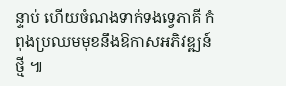ន្ទាប់ ហើយចំណងទាក់ទងទ្វេភាគី កំពុងប្រឈមមុខនឹងឱកាសអភិវឌ្ឍន៍ថ្មី ៕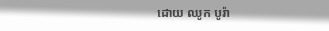ដោយ ឈូក បូរ៉ា